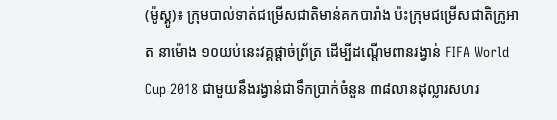(ម៉ូស្គូ)៖ ក្រុមបាល់ទាត់ជម្រើសជាតិមាន់គកបារាំង ប៉ះក្រុមជម្រើសជាតិក្រូអាត នាម៉ោង ១០យប់នេះវគ្គផ្តាច់ព្រ័ត្រ ដើម្បីដណ្តើមពានរង្វាន់ FIFA World Cup 2018 ជាមួយនឹងរង្វាន់ជាទឹកប្រាក់ចំនួន ៣៨លានដុល្លារសហរ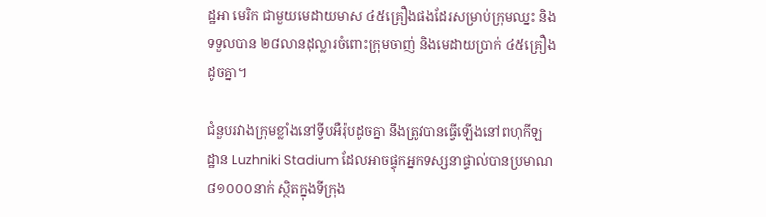ដ្ឋអា មេរិក ជាមួយមេដាយមាស ៤៥គ្រឿងផងដែរសម្រាប់ក្រុមឈ្នះ និងទទួលបាន ២៨លានដុល្លារចំពោះក្រុមចាញ់ និងមេដាយប្រាក់ ៤៥គ្រឿងដូចគ្នា។

ជំនួបរវាងក្រុមខ្លាំងនៅទ្វីបអឺរ៉ុបដូចគ្នា នឹងត្រូវបានធ្វើឡើងនៅពហុកីឡដ្ឋាន Luzhniki Stadium ដែលអាចផ្ទុកអ្នកទស្សនាផ្ទាល់បានប្រមាណ ៨១០០០នាក់ ស្ថិតក្នុងទីក្រុង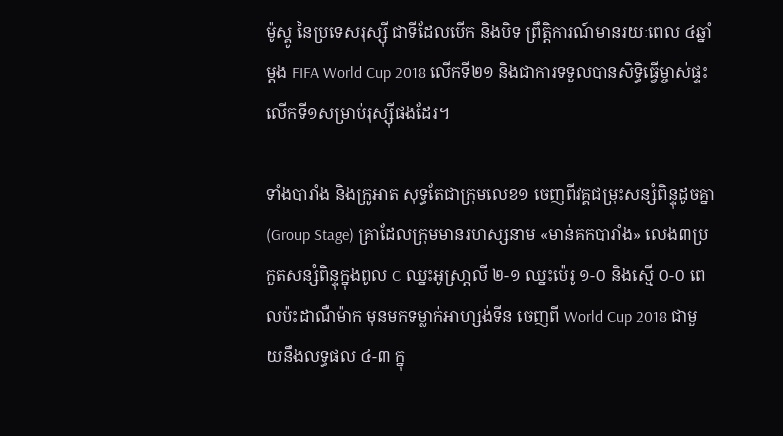ម៉ូស្គូ នៃប្រទេសរុស្ស៊ី ជាទីដែលបើក និងបិទ ព្រឹត្តិការណ៍មានរយៈពេល ៤ឆ្នាំម្តង FIFA World Cup 2018 លើកទី២១ និងជាការទទួលបានសិទ្ធិធ្វើម្ចាស់ផ្ទះលើកទី១សម្រាប់រុស្ស៊ីផងដែរ។

ទាំងបារាំង និងក្រូអាត សុទ្ធតែជាក្រុមលេខ១ ចេញពីវគ្គជម្រុះសន្សំពិន្ទុដូចគ្នា (Group Stage) គ្រាដែលក្រុមមានរហស្សនាម «មាន់គកបារាំង» លេង៣ប្រកួតសន្សំពិន្ទុក្នុងពូល C ឈ្នះអូស្រា្តលី ២-១ ឈ្នះប៉េរូ ១-០ និងស្មើ ០-០ ពេលប៉ះដាណឺម៉ាក មុនមកទម្លាក់អាហ្សង់ទីន ចេញពី World Cup 2018 ជាមួយនឹងលទ្ធផល ៤-៣ ក្នុ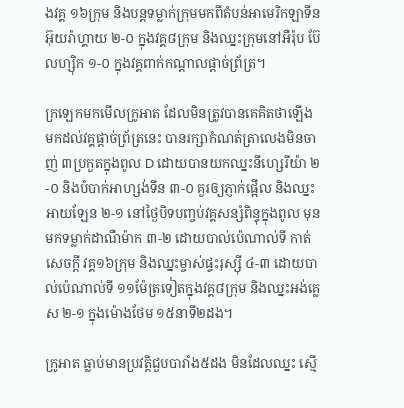ងវគ្គ ១៦ក្រុម និងបន្តទម្លាក់ក្រុមមកពីតំបន់អាមេរិកឡាទីន អ៊ុយរ៉ាហ្គាយ ២-០ ក្នុងវគ្គ៨ក្រុម និងឈ្នះក្រុមនៅអឺរ៉ុប ប៊ែលហ្ស៊ិក ១-០ ក្នុងវគ្គពាក់កណ្តាលផ្តាច់ព្រ័ត្រ។

ក្រឡេកមកមើលក្រូអាត ដែលមិនត្រូវបានគេគិតថាឡើងមកដល់វគ្គផ្តាច់ព្រ័ត្រនេះ បានរក្សាកំណត់ត្រាលេងមិនចាញ់ ៣ប្រកួតក្នុងពូល D ដោយបានយកឈ្នះនីហ្សេរីយ៉ា ២-០ និងបំបាក់អាហ្សង់ទីន ៣-០ គួរឲ្យភ្ញាក់ផ្អើល និងឈ្នះអាយឡែន ២-១ នៅថ្ងៃបិទបញ្ចប់វគ្គសន្សំពិន្ទុក្នុងពូល មុនមកទម្លាក់ដាណឺម៉ាក ៣-២ ដោយបាល់ប៉េណាល់ទី កាត់សេចក្តី វគ្គ១៦ក្រុម និងឈ្នះម្ចាស់ផ្ទះរុស្ស៊ី ៤-៣ ដោយបាល់ប៉េណាល់ទី ១១ម៉ែត្រទៀតក្នុងវគ្គ៨ក្រុម និងឈ្នះអង់គ្លេស ២-១ ក្នុងម៉ោងថែម ១៥នាទី២ដង។

ក្រូអាត ធ្លាប់មានប្រវត្តិជួបបារាំង៥ដង មិនដែលឈ្នះ ស្មើ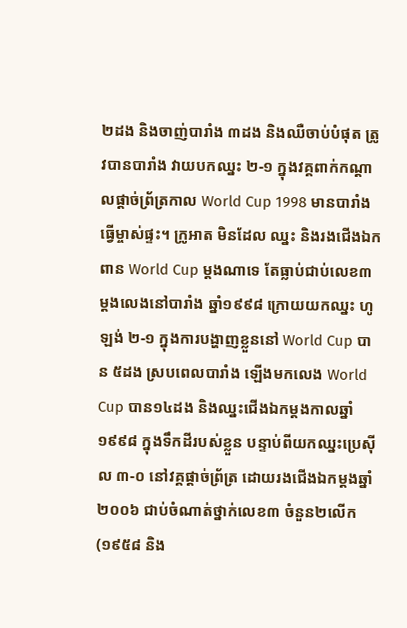២ដង និងចាញ់បារាំង ៣ដង និងឈឺចាប់បំផុត ត្រូវបានបារាំង វាយបកឈ្នះ ២-១ ក្នុងវគ្គពាក់កណ្តាលផ្តាច់ព្រ័ត្រកាល World Cup 1998 មានបារាំងធ្វើម្ចាស់ផ្ទះ។ ក្រូអាត មិនដែល ឈ្នះ និងរងជើងឯកពាន World Cup ម្តងណាទេ តែធ្លាប់ជាប់លេខ៣ម្តងលេងនៅបារាំង ឆ្នាំ១៩៩៨ ក្រោយយកឈ្នះ ហូឡង់ ២-១ ក្នុងការបង្ហាញខ្លួននៅ World Cup បាន ៥ដង ស្របពេលបារាំង ឡើងមកលេង World Cup បាន១៤ដង និងឈ្នះជើងឯកម្តងកាលឆ្នាំ១៩៩៨ ក្នុងទឹកដីរបស់ខ្លួន បន្ទាប់ពីយកឈ្នះប្រេស៊ីល ៣-០ នៅវគ្គផ្តាច់ព្រ័ត្រ ដោយរងជើងឯកម្តងឆ្នាំ២០០៦ ជាប់ចំណាត់ថ្នាក់លេខ៣ ចំនួន២លើក (១៩៥៨ និង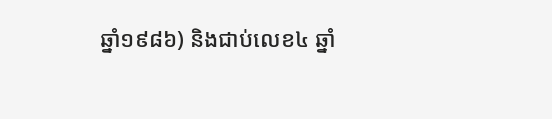ឆ្នាំ១៩៨៦) និងជាប់លេខ៤ ឆ្នាំ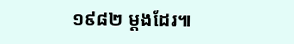១៩៨២ ម្តងដែរ៕